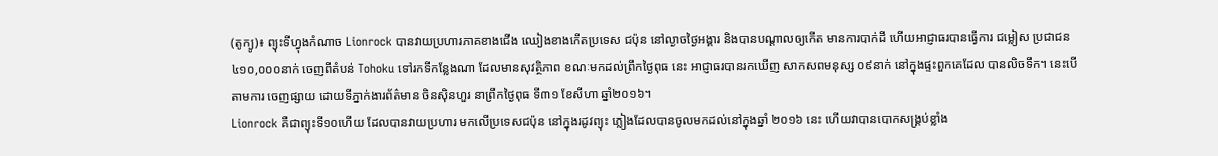(តូក្យូ)៖ ព្យុះទីហ្វុងកំណាច Lionrock បានវាយប្រហារភាគខាងជើង ឈៀងខាងកើតប្រទេស ជប៉ុន នៅល្ងាចថ្ងៃអង្គារ និងបានបណ្តាលឲ្យកើត មានការបាក់ដី ហើយអាជ្ញាធរបានធ្វើការ ជម្លៀស ប្រជាជន ៤១០,០០០នាក់ ចេញពីតំបន់ Tohoku ទៅរកទីកន្លែងណា ដែលមានសុវត្ថិភាព ខណៈមកដល់ព្រឹកថ្ងៃពុធ នេះ អាជ្ញាធរបានរកឃើញ សាកសពមនុស្ស ០៩នាក់ នៅក្នុងផ្ទះពួកគេដែល បានលិចទឹក។ នេះបើតាមការ ចេញផ្សាយ ដោយទីភ្នាក់ងារព័ត៌មាន ចិនស៊ិនហួរ នាព្រឹកថ្ងៃពុធ ទី៣១ ខែសីហា ឆ្នាំ២០១៦។
Lionrock គឺជាព្យុះទី១០ហើយ ដែលបានវាយប្រហារ មកលើប្រទេសជប៉ុន នៅក្នុងរដូវព្យុះ ភ្លៀងដែលបានចូលមកដល់នៅក្នុងឆ្នាំ ២០១៦ នេះ ហើយវាបានបោកសង្គ្រប់ខ្លាំង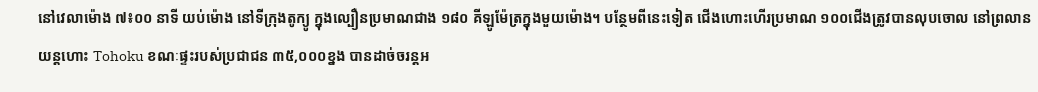នៅវេលាម៉ោង ៧៖០០ នាទី យប់ម៉ោង នៅទីក្រុងតូក្យូ ក្នុងល្បឿនប្រមាណជាង ១៨០ គីឡូម៉ែត្រក្នុងមួយម៉ោង។ បន្ថែមពីនេះទៀត ជើងហោះហើរប្រមាណ ១០០ជើងត្រូវបានលុបចោល នៅព្រលានយន្តហោះ Tohoku ខណៈផ្ទះរបស់ប្រជាជន ៣៥,០០០ខ្នង បានដាច់ចរន្តអ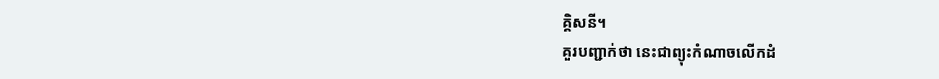គ្គិសនី។
គួរបញ្ជាក់ថា នេះជាព្យុះកំណាចលើកដំ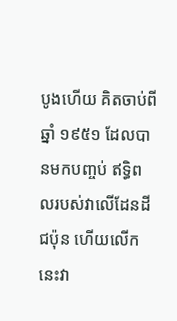បូងហើយ គិតចាប់ពីឆ្នាំ ១៩៥១ ដែលបានមកបញ្ចប់ ឥទ្ធិពលរបស់វាលើដែនដីជប៉ុន ហើយលើកនេះវា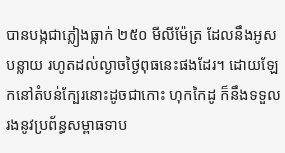បានបង្កជាភ្លៀងធ្លាក់ ២៥០ មីលីម៉ែត្រ ដែលនឹងអូសបន្លាយ រហូតដល់ល្ងាចថ្ងៃពុធនេះផងដែរ។ ដោយឡែកនៅតំបន់ក្បែរនោះដូចជាកោះ ហុកកៃដូ ក៏នឹងទទួលរងនូវប្រព័ន្ធសម្ពាធទាប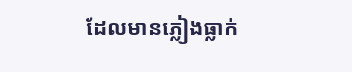ដែលមានភ្លៀងធ្លាក់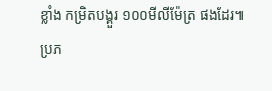ខ្លាំង កម្រិតបង្គួរ ១០០មីលីម៉ែត្រ ផងដែរ៕
ប្រភ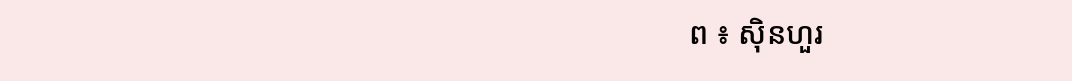ព ៖ ស៊ិនហួរ